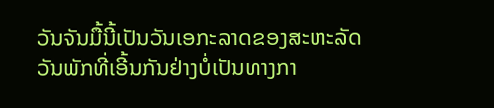ວັນຈັນມື້ນີ້ເປັນວັນເອກະລາດຂອງສະຫະລັດ ວັນພັກທີ່ເອີ້ນກັນຢ່າງບໍ່ເປັນທາງກາ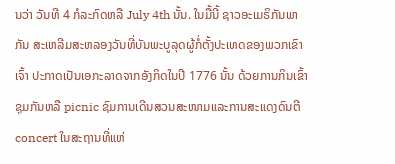ນວ່າ ວັນທີ 4 ກໍລະກົດຫລື July 4th ນັ້ນ. ໃນມື້ນີ້ ຊາວອະເມຣິກັນພາກັນ ສະເຫລີມສະຫລອງວັນທີ່ບັນພະບູລຸດຜູ້ກໍ່ຕັ້ງປະເທດຂອງພວກເຂົາເຈົ້າ ປະກາດເປັນເອກະລາດຈາກອັງກິດໃນປີ 1776 ນັ້ນ ດ້ວຍການກິນເຂົ້າຊຸມກັນຫລື picnic ຊົມການເດີນສວນສະໜາມແລະການສະແດງດົນຕີ concert ໃນສະຖານທີ່ແຫ່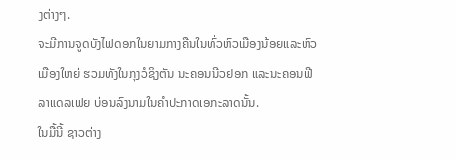ງຕ່າງໆ.
ຈະມີການຈູດບັງໄຟດອກໃນຍາມກາງຄືນໃນທົ່ວຫົວເມືອງນ້ອຍແລະຫົວເມືອງໃຫຍ່ ຮວມທັງໃນກຸງວໍຊິງຕັນ ນະຄອນນີວຢອກ ແລະນະຄອນຟີລາແດລເຟຍ ບ່ອນລົງນາມໃນຄໍາປະກາດເອກະລາດນັ້ນ.
ໃນມື້ນີ້ ຊາວຕ່າງ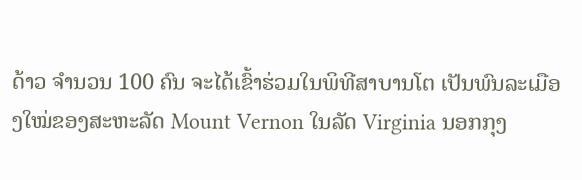ດ້າວ ຈໍານວນ 100 ຄົນ ຈະໄດ້ເຂົ້າຮ່ວມໃນພິທີສາບານໂຕ ເປັນພົນລະເມືອງໃໝ່ຂອງສະຫະລັດ Mount Vernon ໃນລັດ Virginia ນອກກຸງ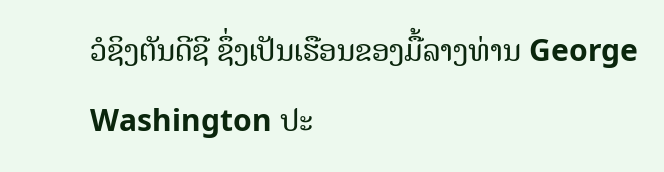ວໍຊິງຕັນດີຊີ ຊຶ່ງເປັນເຮືອນຂອງມື້ລາງທ່ານ George Washington ປະ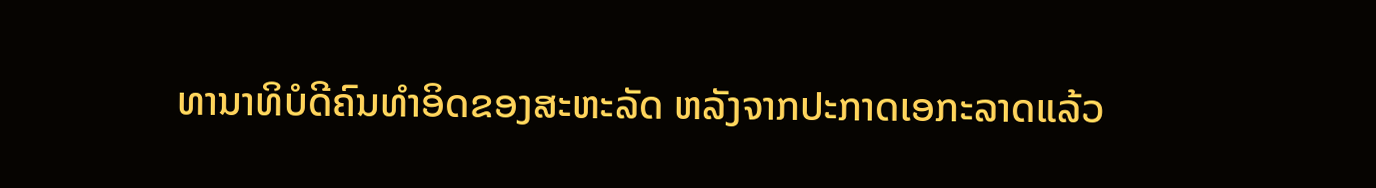ທານາທິບໍດີຄົນທໍາອິດຂອງສະຫະລັດ ຫລັງຈາກປະກາດເອກະລາດແລ້ວ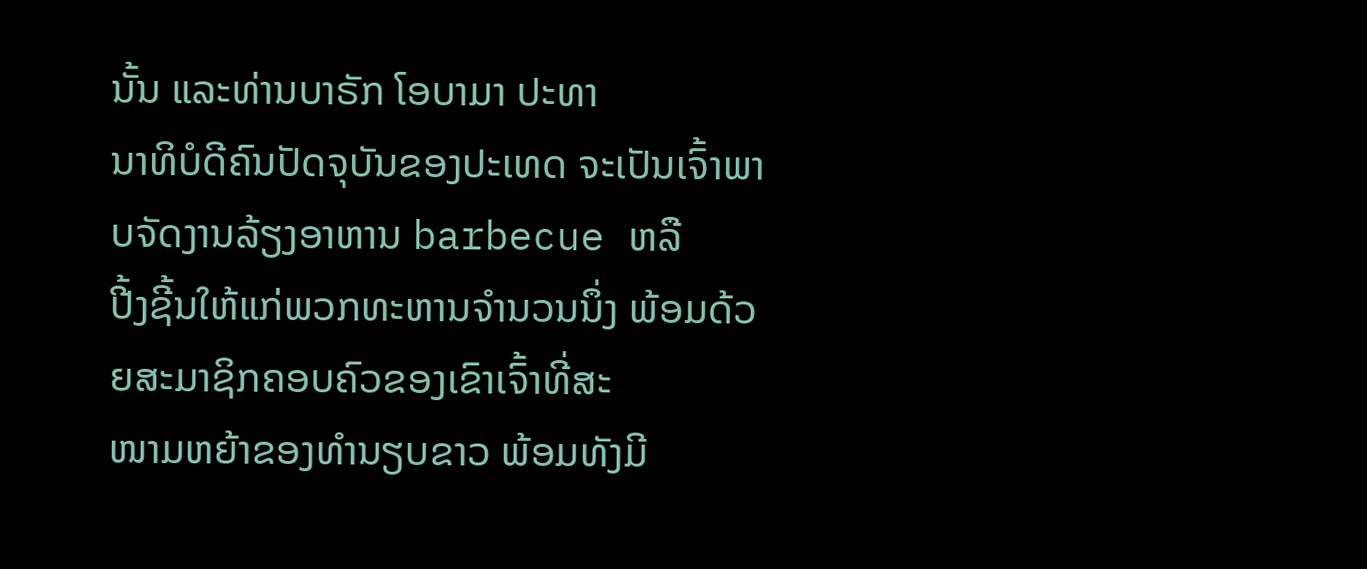ນັ້ນ ແລະທ່ານບາຣັກ ໂອບາມາ ປະທາ
ນາທິບໍດີຄົນປັດຈຸບັນຂອງປະເທດ ຈະເປັນເຈົ້າພາບຈັດງານລ້ຽງອາຫານ barbecue ຫລື
ປີ້ງຊີ້ນໃຫ້ແກ່ພວກທະຫານຈໍານວນນຶ່ງ ພ້ອມດ້ວຍສະມາຊິກຄອບຄົວຂອງເຂົາເຈົ້າທີ່ສະ
ໜາມຫຍ້າຂອງທໍານຽບຂາວ ພ້ອມທັງມີ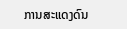ການສະແດງດົນ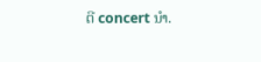ຕີ concert ນໍາ.